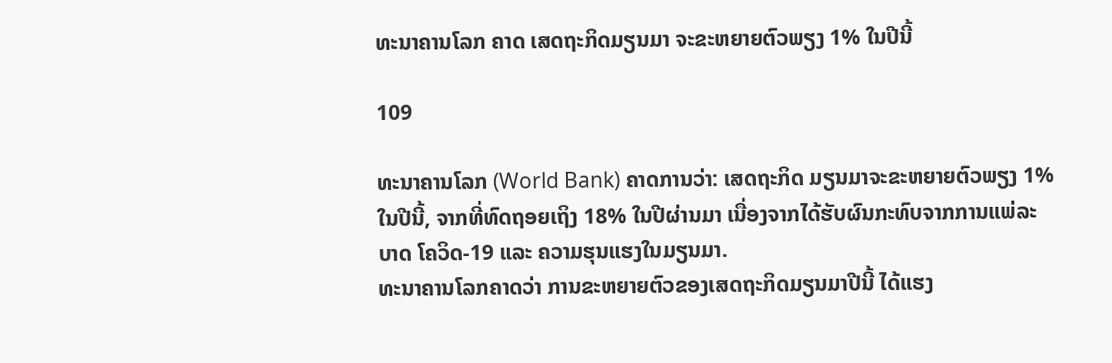ທະນາຄານໂລກ ຄາດ ເສດຖະກິດມຽນມາ ຈະຂະຫຍາຍຕົວພຽງ 1% ໃນປີນີ້

109

ທະນາຄານໂລກ (World Bank) ຄາດການວ່າ: ເສດຖະກິດ ມຽນມາຈະຂະຫຍາຍຕົວພຽງ 1% ໃນປີນີ້, ຈາກທີ່ທົດຖອຍເຖິງ 18% ໃນປີຜ່ານມາ ເນື່ອງຈາກໄດ້ຮັບຜົນກະທົບຈາກການແພ່ລະບາດ ໂຄວິດ-19 ແລະ ຄວາມຮຸນແຮງໃນມຽນມາ.
ທະນາຄານໂລກຄາດວ່າ ການຂະຫຍາຍຕົວຂອງເສດຖະກິດມຽນມາປີນີ້ ໄດ້ແຮງ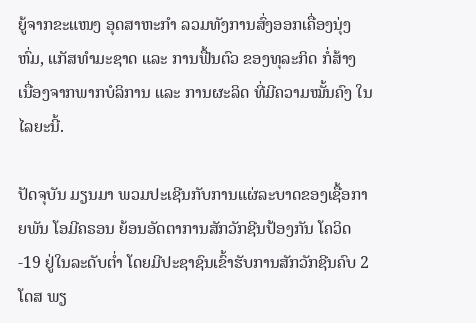ຍູ້ຈາກຂະແໜງ ອຸດສາຫະກຳ ລວມທັງການສົ່ງອອກເຄື່ອງນຸ່ງຫົ່ມ, ແກັສທຳມະຊາດ ແລະ ການຟື້ນຕົວ ຂອງທຸລະກິດ ກໍ່ສ້າງ ເນື່ອງຈາກພາກບໍລິການ ແລະ ການຜະລິດ ທີ່ມີຄວາມໝັ້ນຄົງ ໃນໄລຍະນີ້.

ປັດຈຸບັນ ມຽນມາ ພວມປະເຊີນກັບການແຜ່ລະບາດຂອງເຊື້ອກາຍພັນ ໂອມີຄຣອນ ຍ້ອນອັດຕາການສັກວັກຊີນປ້ອງກັນ ໂຄວິດ-19 ຢູ່ໃນລະດັບຕ່ຳ ໂດຍມີປະຊາຊົນເຂົ້າຮັບການສັກວັກຊີນຄົບ 2 ໂດສ ພຽ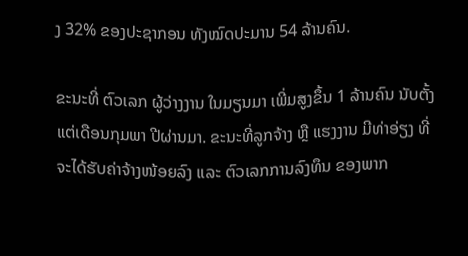ງ 32% ຂອງປະຊາກອນ ທັງໝົດປະມານ 54 ລ້ານຄົນ.

ຂະນະທີ່ ຕົວເລກ ຜູ້ວ່າງງານ ໃນມຽນມາ ເພີ່ມສູງຂຶ້ນ 1 ລ້ານຄົນ ນັບຕັ້ງແຕ່ເດືອນກຸມພາ ປີຜ່ານມາ. ຂະນະທີ່ລູກຈ້າງ ຫຼື ແຮງງານ ມີທ່າອ່ຽງ ທີ່ຈະໄດ້ຮັບຄ່າຈ້າງໜ້ອຍລົງ ແລະ ຕົວເລກການລົງທຶນ ຂອງພາກ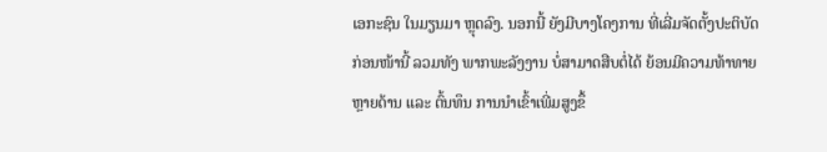ເອກະຊົນ ໃນມຽນມາ ຫຼຸດລົງ. ນອກນີ້ ຍັງມີບາງໂຄງການ ທີ່ເລີ່ມຈັດຕັ້ງປະຕິບັດ ກ່ອນໜ້ານີ້ ລວມທັງ ພາກພະລັງງານ ບໍ່ສາມາດສືບຕໍ່ໄດ້ ຍ້ອນມີຄວາມທ້າທາຍຫຼາຍດ້ານ ແລະ ຕົ້ນທຶນ ການນຳເຂົ້າເພີ່ມສູງຂຶ້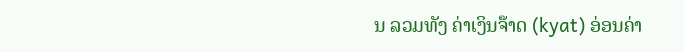ນ ລວມທັງ ຄ່າເງິນຈ໊າດ (kyat) ອ່ອນຄ່າ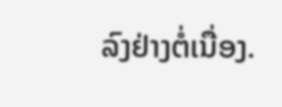ລົງຢ່າງຕໍ່ເນື່ອງ.